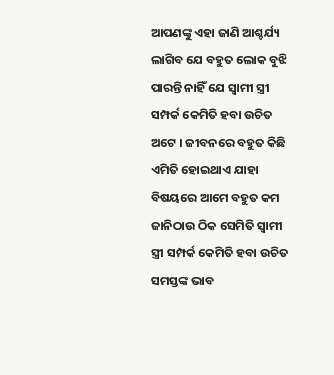ଆପଣଙ୍କୁ ଏହା ଜାଣି ଆଶ୍ଚର୍ଯ୍ୟ ଲାଗିବ ଯେ ବହୁତ ଲୋକ ବୁଝି ପାରନ୍ତି ନାହିଁ ଯେ ସ୍ଵାମୀ ସ୍ତ୍ରୀ ସମ୍ପର୍କ କେମିତି ହବା ଉଚିତ ଅଟେ । ଜୀବନରେ ବହୁତ କିଛି ଏମିତି ହୋଇଥାଏ ଯାହା ବିଷୟରେ ଆମେ ବହୁତ କମ ଜାନିଠାଉ ଠିକ ସେମିତି ସ୍ଵାମୀ ସ୍ତ୍ରୀ ସମ୍ପର୍କ କେମିତି ହବା ଉଚିତ ସମସ୍ତଙ୍କ ଭାବ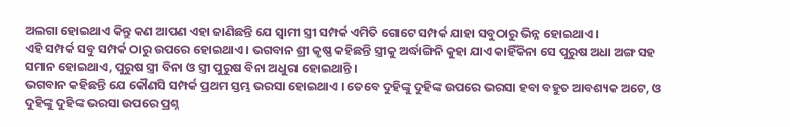ଅଲଗା ହୋଇଥାଏ କିନ୍ତୁ କଣ ଆପଣ ଏହା ଜାଣିଛନ୍ତି ଯେ ସ୍ଵାମୀ ସ୍ତ୍ରୀ ସମ୍ପର୍କ ଏମିତି ଗୋଟେ ସମ୍ପର୍କ ଯାହା ସବୁଠାରୁ ଭିନ୍ନ ହୋଇଥାଏ ।
ଏହି ସମ୍ପର୍କ ସବୁ ସମ୍ପର୍କ ଠାରୁ ଉପରେ ହୋଇଥାଏ । ଭଗବାନ ଶ୍ରୀ କୃଷ୍ଣ କହିଛନ୍ତି ସ୍ତ୍ରୀକୁ ଅର୍ଦ୍ଧାଙ୍ଗିନି କୁହା ଯାଏ କାହିଁକିନା ସେ ପୁରୁଷ ଅଧା ଅଙ୍ଗ ସହ ସମାନ ହୋଇଥାଏ, ପୁରୁଷ ସ୍ତ୍ରୀ ବିନା ଓ ସ୍ତ୍ରୀ ପୁରୁଷ ବିନା ଅଧୁରା ହୋଇଥାନ୍ତି ।
ଭଗବାନ କହିଛନ୍ତି ଯେ କୌଣସି ସମ୍ପର୍କ ପ୍ରଥମ ସ୍ତମ୍ଭ ଭରସା ହୋଇଥାଏ । ତେବେ ଦୁହିଙ୍କୁ ଦୁହିଙ୍କ ଉପରେ ଭରସା ହବା ବହୁତ ଆବଶ୍ୟକ ଅଟେ, ଓ ଦୁହିଙ୍କୁ ଦୁହିଙ୍କ ଭରସା ଉପରେ ପ୍ରଶ୍ନ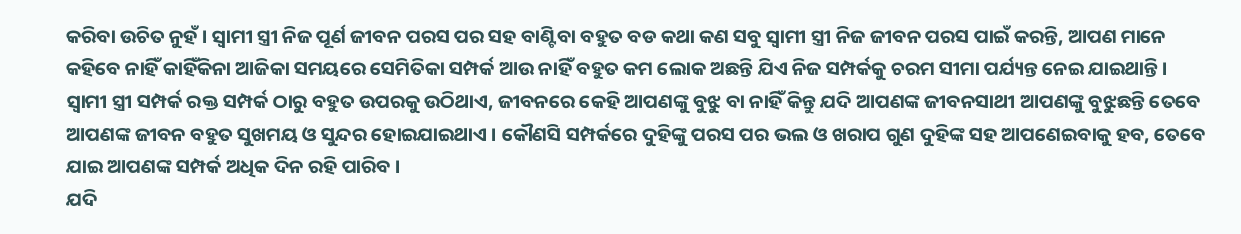କରିବା ଉଚିତ ନୁହଁ । ସ୍ଵାମୀ ସ୍ତ୍ରୀ ନିଜ ପୂର୍ଣ ଜୀବନ ପରସ ପର ସହ ବାଣ୍ଟିବା ବହୁତ ବଡ କଥା କଣ ସବୁ ସ୍ଵାମୀ ସ୍ତ୍ରୀ ନିଜ ଜୀବନ ପରସ ପାଇଁ କରନ୍ତି, ଆପଣ ମାନେ କହିବେ ନାହିଁ କାହିଁକିନା ଆଜିକା ସମୟରେ ସେମିତିକା ସମ୍ପର୍କ ଆଉ ନାହିଁ ବହୁତ କମ ଲୋକ ଅଛନ୍ତି ଯିଏ ନିଜ ସମ୍ପର୍କକୁ ଚରମ ସୀମା ପର୍ଯ୍ୟନ୍ତ ନେଇ ଯାଇଥାନ୍ତି ।
ସ୍ଵାମୀ ସ୍ତ୍ରୀ ସମ୍ପର୍କ ରକ୍ତ ସମ୍ପର୍କ ଠାରୁ ବହୁତ ଉପରକୁ ଉଠିଥାଏ, ଜୀବନରେ କେହି ଆପଣଙ୍କୁ ବୁଝୁ ବା ନାହିଁ କିନ୍ତୁ ଯଦି ଆପଣଙ୍କ ଜୀବନସାଥୀ ଆପଣଙ୍କୁ ବୁଝୁଛନ୍ତି ତେବେ ଆପଣଙ୍କ ଜୀବନ ବହୁତ ସୁଖମୟ ଓ ସୁନ୍ଦର ହୋଇଯାଇଥାଏ । କୌଣସି ସମ୍ପର୍କରେ ଦୁହିଙ୍କୁ ପରସ ପର ଭଲ ଓ ଖରାପ ଗୁଣ ଦୁହିଙ୍କ ସହ ଆପଣେଇବାକୁ ହବ, ତେବେ ଯାଇ ଆପଣଙ୍କ ସମ୍ପର୍କ ଅଧିକ ଦିନ ରହି ପାରିବ ।
ଯଦି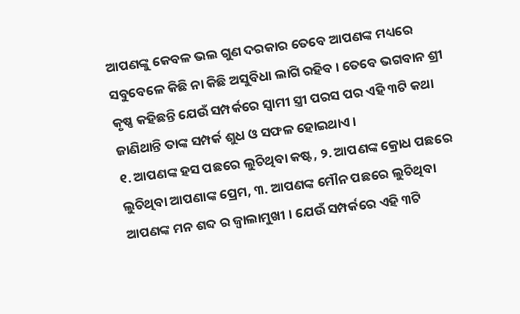ଆପଣଙ୍କୁ କେବଳ ଭଲ ଗୁଣ ଦରକାର ତେବେ ଆପଣଙ୍କ ମଧ୍ୟରେ ସବୁବେଳେ କିଛି ନା କିଛି ଅସୁବିଧା ଲାଗି ରହିବ । ତେବେ ଭଗବାନ ଶ୍ରୀ କୃଷ୍ଣ କହିଛନ୍ତି ଯେଉଁ ସମ୍ପର୍କରେ ସ୍ଵାମୀ ସ୍ତ୍ରୀ ପରସ ପର ଏହି ୩ଟି କଥା ଜାଣିଥାନ୍ତି ତାଙ୍କ ସମ୍ପର୍କ ଶୁଧ ଓ ସଫଳ ହୋଇଥାଏ ।
୧. ଆପଣଙ୍କ ହସ ପଛରେ ଲୁଚିଥିବା କଷ୍ଟ, ୨. ଆପଣଙ୍କ କ୍ରୋଧ ପଛରେ ଲୁଚିଥିବା ଆପଣାଙ୍କ ପ୍ରେମ, ୩. ଆପଣଙ୍କ ମୌନ ପଛରେ ଲୁଚିଥିବା ଆପଣଙ୍କ ମନ ଶବ୍ଦ ର ଜ୍ଵାଲାମୁଖୀ । ଯେଉଁ ସମ୍ପର୍କରେ ଏହି ୩ଟି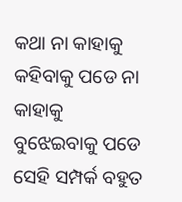କଥା ନା କାହାକୁ କହିବାକୁ ପଡେ ନା କାହାକୁ ବୁଝେଇବାକୁ ପଡେ ସେହି ସମ୍ପର୍କ ବହୁତ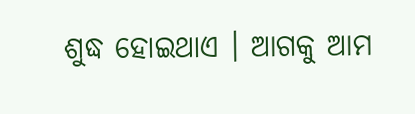ଶୁଦ୍ଧ ହୋଇଥାଏ । ଆଗକୁ ଆମ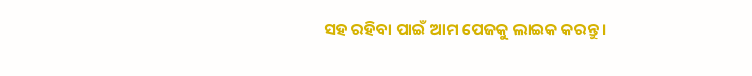ସହ ରହିବା ପାଇଁ ଆମ ପେଜକୁ ଲାଇକ କରନ୍ତୁ ।